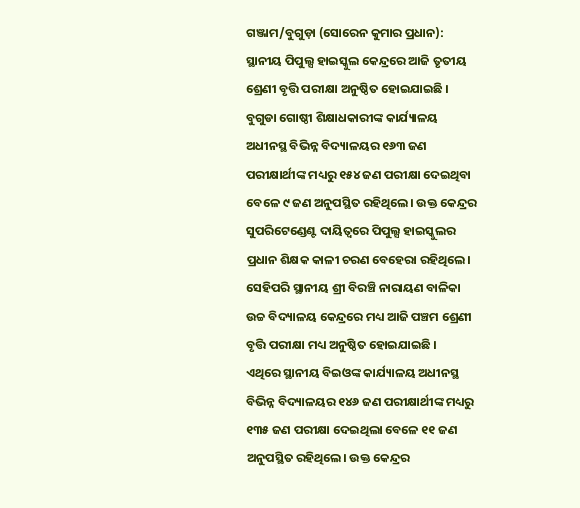ଗଞ୍ଜାମ/ବୁଗୁଡ଼ା (ସୋରେନ କୁମାର ପ୍ରଧାନ): ସ୍ଥାନୀୟ ପିପୁଲ୍ସ ହାଇସ୍କୁଲ କେନ୍ଦ୍ରରେ ଆଜି ତୃତୀୟ ଶ୍ରେଣୀ ବୃତ୍ତି ପରୀକ୍ଷା ଅନୁଷ୍ଠିତ ହୋଇଯାଇଛି । ବୁଗୁଡା ଗୋଷ୍ଠୀ ଶିକ୍ଷାଧକାରୀଙ୍କ କାର୍ଯ୍ୟାଳୟ ଅଧୀନସ୍ଥ ବିଭିନ୍ନ ବିଦ୍ୟାଳୟର ୧୬୩ ଜଣ ପରୀକ୍ଷାର୍ଥୀଙ୍କ ମଧ୍ୟରୁ ୧୫୪ ଜଣ ପରୀକ୍ଷା ଦେଇଥିବା ବେଳେ ୯ ଜଣ ଅନୁପସ୍ଥିତ ରହିଥିଲେ। ଉକ୍ତ କେନ୍ଦ୍ରର ସୁପରିଟେଣ୍ଡେଣ୍ଟ ଦାୟିତ୍ଵରେ ପିପୁଲ୍ସ ହାଇସ୍କୁଲର ପ୍ରଧାନ ଶିକ୍ଷକ କାଳୀ ଚରଣ ବେହେରା ରହିଥିଲେ। ସେହିପରି ସ୍ଥାନୀୟ ଶ୍ରୀ ବିରଞ୍ଚି ନାରାୟଣ ବାଳିକା ଉଚ୍ଚ ବିଦ୍ୟାଳୟ କେନ୍ଦ୍ରରେ ମଧ୍ୟ ଆଜି ପଞ୍ଚମ ଶ୍ରେଣୀ ବୃତ୍ତି ପରୀକ୍ଷା ମଧ୍ୟ ଅନୁଷ୍ଠିତ ହୋଇଯାଇଛି ।
ଏଥିରେ ସ୍ଥାନୀୟ ବିଇଓଙ୍କ କାର୍ଯ୍ୟାଳୟ ଅଧୀନସ୍ଥ ବିଭିନ୍ନ ବିଦ୍ୟାଳୟର ୧୪୬ ଜଣ ପରୀକ୍ଷାର୍ଥୀଙ୍କ ମଧ୍ୟରୁ ୧୩୫ ଜଣ ପରୀକ୍ଷା ଦେଇଥିଲା ବେଳେ ୧୧ ଜଣ ଅନୁପସ୍ଥିତ ରହିଥିଲେ। ଉକ୍ତ କେନ୍ଦ୍ରର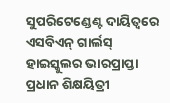ସୁପରିଟେଣ୍ଡେଣ୍ଟ ଦାୟିତ୍ଵରେ ଏସବିଏନ୍ ଗାର୍ଲସ୍ ହାଇସ୍କୁଲର ଭାରପ୍ରାପ୍ତା ପ୍ରଧାନ ଶିକ୍ଷୟିତ୍ରୀ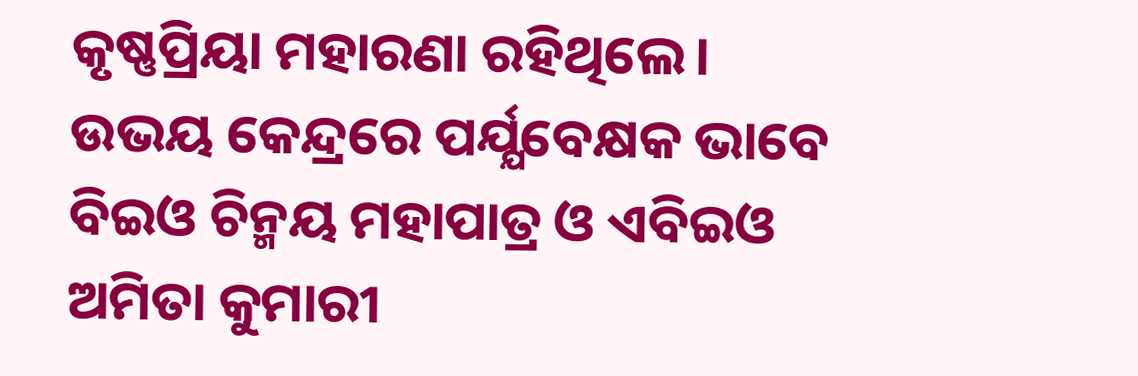କୃଷ୍ଣପ୍ରିୟା ମହାରଣା ରହିଥିଲେ। ଉଭୟ କେନ୍ଦ୍ରରେ ପର୍ଯ୍ଯବେକ୍ଷକ ଭାବେ ବିଇଓ ଚିନ୍ମୟ ମହାପାତ୍ର ଓ ଏବିଇଓ ଅମିତା କୁମାରୀ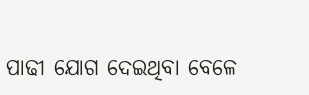ପାଢୀ ଯୋଗ ଦେଇଥିବା ବେଳେ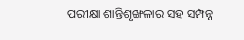ପରୀକ୍ଷା ଶାନ୍ତିଶୃଙ୍ଖଳାର ସହ ସମ୍ପନ୍ନ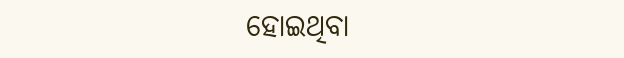ହୋଇଥିବା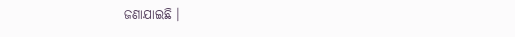ଜଣାଯାଇଛି ।